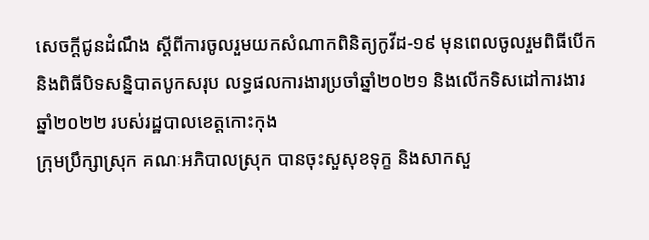សេចក្តីជូនដំណឹង ស្តីពីការចូលរួមយកសំណាកពិនិត្យកូវីដ-១៩ មុនពេលចូលរួមពិធីបើក និងពិធីបិទសន្និបាតបូកសរុប លទ្ធផលការងារប្រចាំឆ្នាំ២០២១ និងលើកទិសដៅការងារឆ្នាំ២០២២ របស់រដ្ឋបាលខេត្តកោះកុង
ក្រុមប្រឹក្សាស្រុក គណៈអភិបាលស្រុក បានចុះសួសុខទុក្ខ និងសាកសួ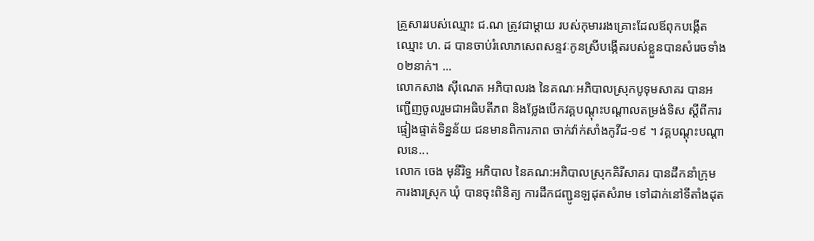គ្រួសាររបស់ឈ្មោះ ជ.ណ ត្រូវជាម្ដាយ របស់កុមាររងគ្រោះដែលឪពុកបង្កើតឈ្មោះ ហ. ដ បានចាប់រំលោភសេពសន្ទវៈកូនស្រីបង្កើតរបស់ខ្លួនបានសំរេចទាំង០២នាក់។ ...
លោកសាង ស៊ីណេត អភិបាលរង នៃគណៈអភិបាលស្រុកបូទុមសាគរ បានអញ្ជើញចូលរួមជាអធិបតីភព និងថ្លែងបើកវគ្គបណ្តុះបណ្តាលតម្រង់ទិស ស្តីពីការផ្ទៀងផ្ទាត់ទិន្នន័យ ជនមានពិការភាព ចាក់វ៉ាក់សាំងកូវីដ-១៩ ។ វគ្គបណ្តុះបណ្តាលនេ...
លោក ចេង មុនីរិទ្ធ អភិបាល នៃគណ:អភិបាលស្រុកគិរីសាគរ បានដឹកនាំក្រុមការងារស្រុក ឃុំ បានចុះពិនិត្យ ការដឹកជញ្ជូនឡដុតសំរាម ទៅដាក់នៅទីតាំងដុត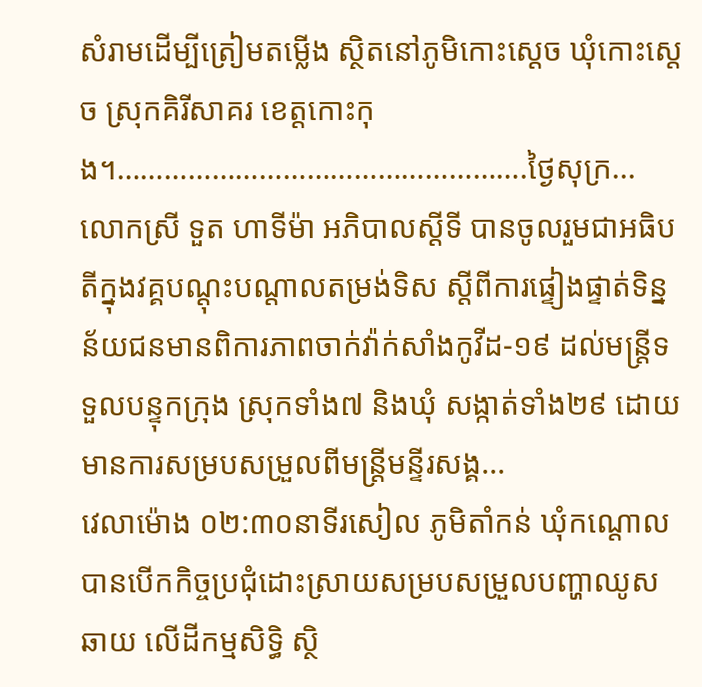សំរាមដើម្បីត្រៀមតម្លើង ស្ថិតនៅភូមិកោះស្តេច ឃុំកោះស្តេច ស្រុកគិរីសាគរ ខេត្តកោះកុង។…………………………………………….ថ្ងៃសុក្រ...
លោកស្រី ទួត ហាទីម៉ា អភិបាលស្ដីទី បានចូលរួមជាអធិបតីក្នុងវគ្គបណ្ដុះបណ្ដាលតម្រង់ទិស ស្ដីពីការផ្ទៀងផ្ទាត់ទិន្នន័យជនមានពិការភាពចាក់វ៉ាក់សាំងកូវីដ-១៩ ដល់មន្ត្រីទទួលបន្ទុកក្រុង ស្រុកទាំង៧ និងឃុំ សង្កាត់ទាំង២៩ ដោយមានការសម្របសម្រួលពីមន្រ្ដីមន្ទីរសង្គ...
វេលាម៉ោង ០២:៣០នាទីរសៀល ភូមិតាំកន់ ឃុំកណ្តោល បានបើកកិច្ចប្រជុំដោះស្រាយសម្របសម្រួលបញ្ហាឈូសឆាយ លើដីកម្មសិទ្ធិ ស្ថិ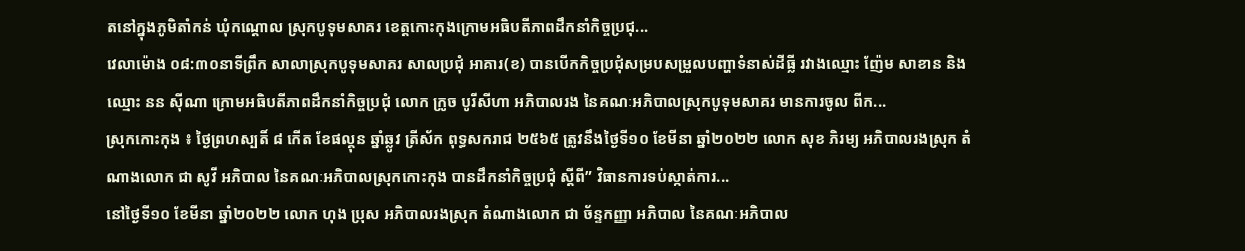តនៅក្នុងភូមិតាំកន់ ឃុំកណ្តោល ស្រុកបូទុមសាគរ ខេត្តកោះកុងក្រោមអធិបតីភាពដឹកនាំកិច្ចប្រជុ...
វេលាម៉ោង ០៨:៣០នាទីព្រឹក សាលាស្រុកបូទុមសាគរ សាលប្រជុំ អាគារ(ខ) បានបើកកិច្ចប្រជុំសម្របសម្រួលបញ្ហាទំនាស់ដីធ្លី រវាងឈ្មោះ ញ៉ែម សាខាន និងឈ្មោះ នន ស៊ីណា ក្រោមអធិបតីភាពដឹកនាំកិច្ចប្រជុំ លោក ក្រូច បូរីសីហា អភិបាលរង នៃគណៈអភិបាលស្រុកបូទុមសាគរ មានការចូល ពីក...
ស្រុកកោះកុង ៖ ថ្ងៃព្រហស្បតិ៍ ៨ កើត ខែផល្គុន ឆ្នាំឆ្លូវ ត្រីស័ក ពុទ្ធសករាជ ២៥៦៥ ត្រូវនឹងថ្ងៃទី១០ ខែមីនា ឆ្នាំ២០២២ លោក សុខ ភិរម្យ អភិបាលរងស្រុក តំណាងលោក ជា សូវី អភិបាល នៃគណៈអភិបាលស្រុកកោះកុង បានដឹកនាំកិច្ចប្រជុំ ស្ដីពី” វិធានការទប់ស្កាត់ការ...
នៅថ្ងៃទី១០ ខែមីនា ឆ្នាំ២០២២ លោក ហុង ប្រុស អភិបាលរងស្រុក តំណាងលោក ជា ច័ន្ទកញ្ញា អភិបាល នៃគណៈអភិបាល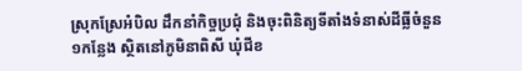ស្រុកស្រែអំបិល ដឹកនាំកិច្ចប្រជុំ និងចុះពិនិត្យទីតាំងទំនាស់ដីធ្លីចំនួន១កន្លែង ស្ថិតនៅភូមិនាពិសី ឃុំជីខ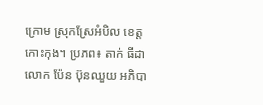ក្រោម ស្រុកស្រែអំបិល ខេត្តកោះកុង។ ប្រភព៖ តាក់ ធីដា
លោក ប៉ែន ប៊ុនឈួយ អភិបា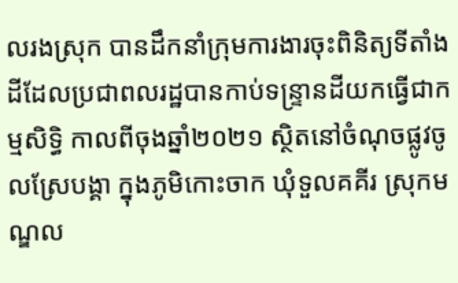លរងស្រុក បានដឹកនាំក្រុមការងារចុះពិនិត្យទីតាំងដីដែលប្រជាពលរដ្ឋបានកាប់ទន្រ្ទានដីយកធ្វើជាកម្មសិទ្ធិ កាលពីចុងឆ្នាំ២០២១ ស្ថិតនៅចំណុចផ្លូវចូលស្រែបង្គា ក្នុងភូមិកោះចាក ឃុំទួលគគីរ ស្រុកមណ្ឌល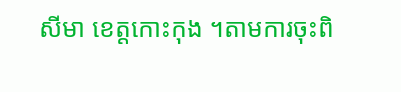សីមា ខេត្តកោះកុង ។តាមការចុះពិ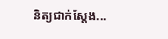និត្យជាក់ស្តែង...